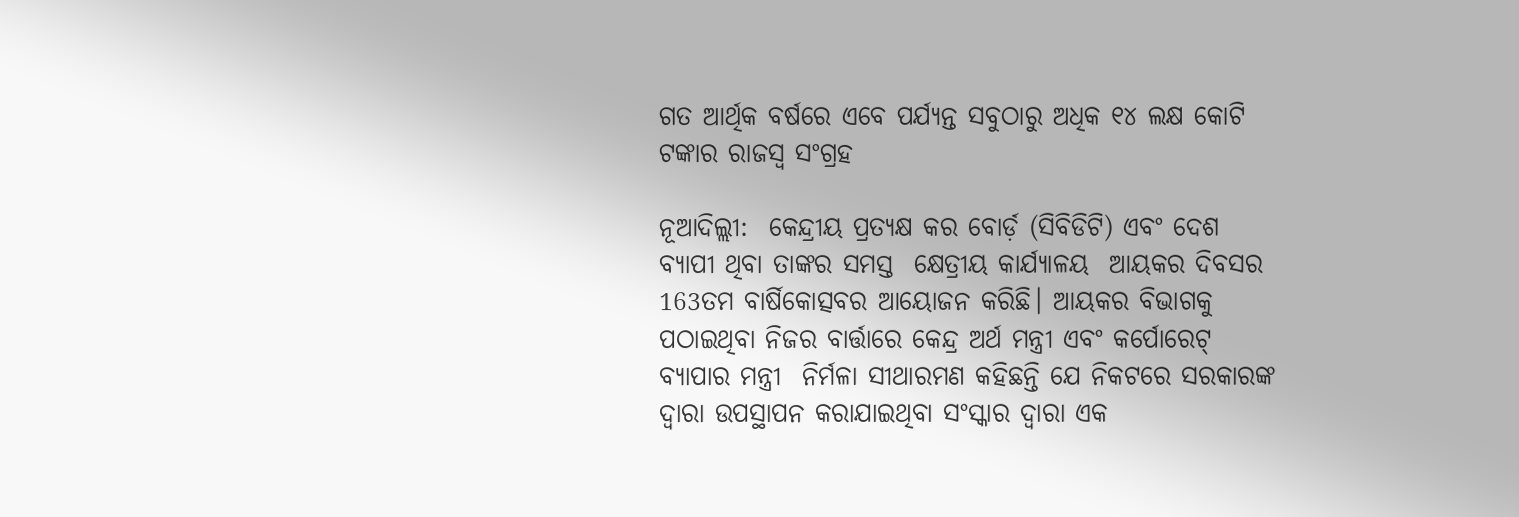ଗତ ଆର୍ଥିକ ବର୍ଷରେ ଏବେ ପର୍ଯ୍ୟନ୍ତ ସବୁଠାରୁ ଅଧିକ ୧୪ ଲକ୍ଷ କୋଟି ଟଙ୍କାର ରାଜସ୍ବ ସଂଗ୍ରହ

ନୂଆଦିଲ୍ଲୀ:  କେନ୍ଦ୍ରୀୟ ପ୍ରତ୍ୟକ୍ଷ କର ବୋର୍ଡ଼ (ସିବିଡିଟି) ଏବଂ ଦେଶ ବ୍ୟାପୀ ଥିବା ତାଙ୍କର ସମସ୍ତ  କ୍ଷେତ୍ରୀୟ କାର୍ଯ୍ୟାଳୟ  ଆୟକର ଦିବସର 163ତମ ବାର୍ଷିକୋତ୍ସବର ଆୟୋଜନ କରିଛି। ଆୟକର ବିଭାଗକୁ ପଠାଇଥିବା ନିଜର ବାର୍ତ୍ତାରେ କେନ୍ଦ୍ର ଅର୍ଥ ମନ୍ତ୍ରୀ ଏବଂ କର୍ପୋରେଟ୍ ବ୍ୟାପାର ମନ୍ତ୍ରୀ  ନିର୍ମଳା ସୀଥାରମଣ କହିଛନ୍ତି ଯେ ନିକଟରେ ସରକାରଙ୍କ ଦ୍ବାରା ଉପସ୍ଥାପନ କରାଯାଇଥିବା ସଂସ୍କାର ଦ୍ବାରା ଏକ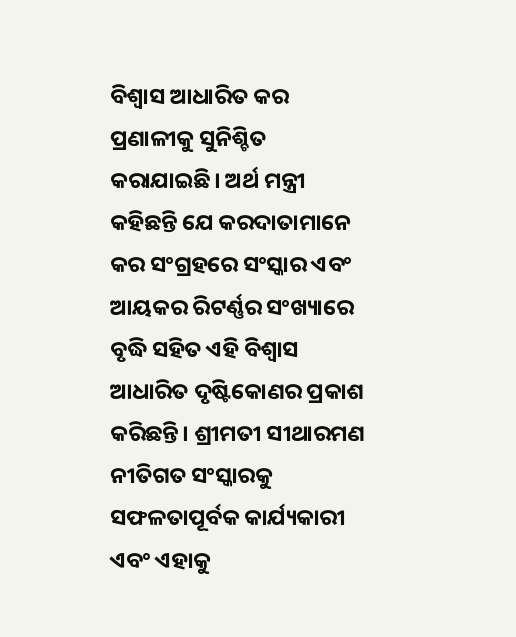ବିଶ୍ବାସ ଆଧାରିତ କର ପ୍ରଣାଳୀକୁ ସୁନିଶ୍ଚିତ କରାଯାଇଛି। ଅର୍ଥ ମନ୍ତ୍ରୀ କହିଛନ୍ତି ଯେ କରଦାତାମାନେ କର ସଂଗ୍ରହରେ ସଂସ୍କାର ଏବଂ ଆୟକର ରିଟର୍ଣ୍ଣର ସଂଖ୍ୟାରେ ବୃଦ୍ଧି ସହିତ ଏହି ବିଶ୍ବାସ ଆଧାରିତ ଦୃଷ୍ଟିକୋଣର ପ୍ରକାଶ କରିଛନ୍ତି। ଶ୍ରୀମତୀ ସୀଥାରମଣ ନୀତିଗତ ସଂସ୍କାରକୁ ସଫଳତାପୂର୍ବକ କାର୍ଯ୍ୟକାରୀ ଏବଂ ଏହାକୁ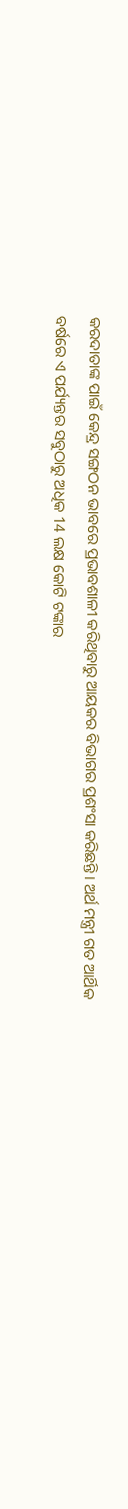କରଦାତାଙ୍କ ପାଇଁ କେନ୍ଦ୍ର ସଙ୍ଗଠନ ଭାବରେ ପ୍ରଭାବଶାଳୀ କରିଥିବାରୁ ଆୟକର ବିଭାଗର ପ୍ରଶଂସା କରିଛନ୍ତି। ଅର୍ଥ ମନ୍ତ୍ରୀ ଗତ ଆର୍ଥିକ ବର୍ଷରେ ଏ ପର୍ଯ୍ୟନ୍ତର ସବୁଠାରୁ ଅଧିକ 14 ଲକ୍ଷ କୋଟି ଟଙ୍କାର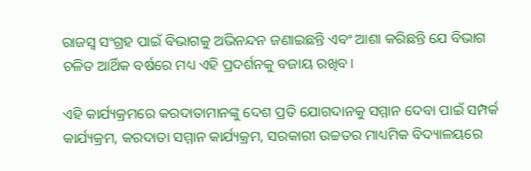ରାଜସ୍ବ ସଂଗ୍ରହ ପାଇଁ ବିଭାଗକୁ ଅଭିନନ୍ଦନ ଜଣାଇଛନ୍ତି ଏବଂ ଆଶା କରିଛନ୍ତି ଯେ ବିଭାଗ ଚଳିତ ଆର୍ଥିକ ବର୍ଷରେ ମଧ୍ୟ ଏହି ପ୍ରଦର୍ଶନକୁ ବଜାୟ ରଖିବ।

ଏହି କାର୍ଯ୍ୟକ୍ରମରେ କରଦାତାମାନଙ୍କୁ ଦେଶ ପ୍ରତି ଯୋଗଦାନକୁ ସମ୍ମାନ ଦେବା ପାଇଁ ସମ୍ପର୍କ କାର୍ଯ୍ୟକ୍ରମ, କରଦାତା ସମ୍ମାନ କାର୍ଯ୍ୟକ୍ରମ, ସରକାରୀ ଉଚ୍ଚତର ମାଧ୍ୟମିକ ବିଦ୍ୟାଳୟରେ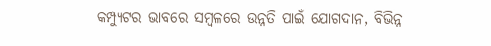କମ୍ପ୍ୟୁଟର ଭାବରେ ସମ୍ବଳରେ ଉନ୍ନତି ପାଇଁ ଯୋଗଦାନ, ବିଭିନ୍ନ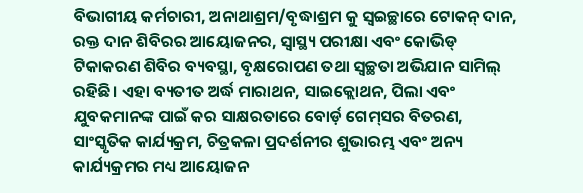ବିଭାଗୀୟ କର୍ମଚାରୀ, ଅନାଥାଶ୍ରମ/ବୃଦ୍ଧାଶ୍ରମ କୁ ସ୍ବଇଚ୍ଛାରେ ଟୋକନ୍ ଦାନ, ରକ୍ତ ଦାନ ଶିବିରର ଆୟୋଜନର, ସ୍ବାସ୍ଥ୍ୟ ପରୀକ୍ଷା ଏବଂ କୋଭିଡ୍ ଟିକାକରଣ ଶିବିର ବ୍ୟବସ୍ଥା, ବୃକ୍ଷରୋପଣ ତଥା ସ୍ବଚ୍ଛତା ଅଭିଯାନ ସାମିଲ୍ ରହିଛି। ଏହା ବ୍ୟତୀତ ଅର୍ଦ୍ଧ ମାରାଥନ, ସାଇକ୍ଲୋଥନ, ପିଲା ଏବଂ ଯୁବକମାନଙ୍କ ପାଇଁ କର ସାକ୍ଷରତାରେ ବୋର୍ଡ଼ ଗେମ୍‌ସର ବିତରଣ, ସାଂସ୍କୃତିକ କାର୍ଯ୍ୟକ୍ରମ, ଚିତ୍ରକଳା ପ୍ରଦର୍ଶନୀର ଶୁଭାରମ୍ଭ ଏବଂ ଅନ୍ୟ କାର୍ଯ୍ୟକ୍ରମର ମଧ୍ୟ ଆୟୋଜନ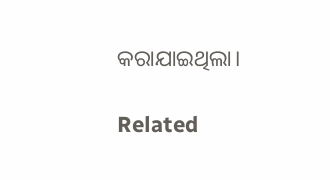କରାଯାଇଥିଲା।

Related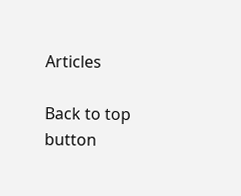Articles

Back to top button